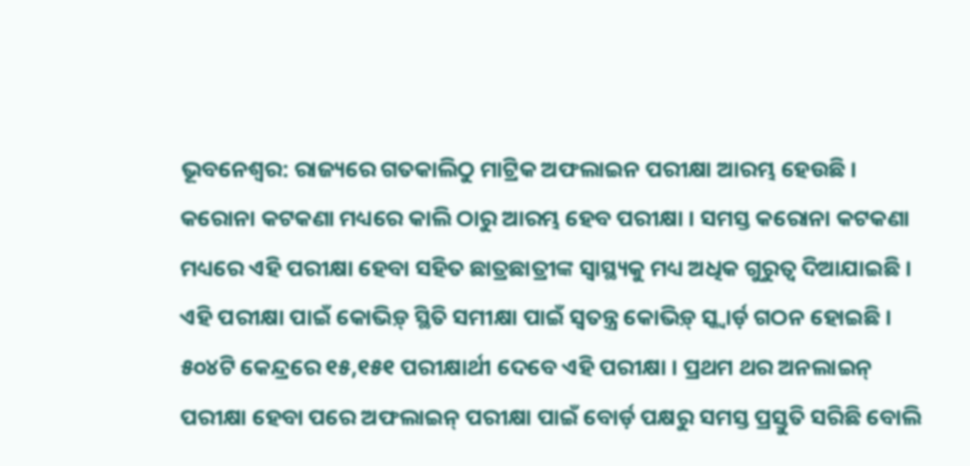ଭୂବନେଶ୍ବର: ରାଜ୍ୟରେ ଗତକାଲିଠୁ ମାଟ୍ରିକ ଅଫଲାଇନ ପରୀକ୍ଷା ଆରମ୍ଭ ହେଉଛି । କରୋନା କଟକଣା ମଧ୍ୟରେ କାଲି ଠାରୁ ଆରମ୍ଭ ହେବ ପରୀକ୍ଷା । ସମସ୍ତ କରୋନା କଟକଣା ମଧ୍ୟରେ ଏହି ପରୀକ୍ଷା ହେବା ସହିତ ଛାତ୍ରଛାତ୍ରୀଙ୍କ ସ୍ୱାସ୍ଥ୍ୟକୁ ମଧ୍ୟ ଅଧିକ ଗୁରୁତ୍ୱ ଦିଆଯାଇଛି । ଏହି ପରୀକ୍ଷା ପାଇଁ କୋଭିଡ଼୍ ସ୍ଥିତି ସମୀକ୍ଷା ପାଇଁ ସ୍ୱତନ୍ତ୍ର କୋଭିଡ଼୍ ସ୍କ୍ୱାର୍ଡ଼ ଗଠନ ହୋଇଛି ।
୫୦୪ଟି କେନ୍ଦ୍ରରେ ୧୫,୧୫୧ ପରୀକ୍ଷାର୍ଥୀ ଦେବେ ଏହି ପରୀକ୍ଷା । ପ୍ରଥମ ଥର ଅନଲାଇନ୍ ପରୀକ୍ଷା ହେବା ପରେ ଅଫଲାଇନ୍ ପରୀକ୍ଷା ପାଇଁ ବୋର୍ଡ଼ ପକ୍ଷରୁ ସମସ୍ତ ପ୍ରସ୍ତୁତି ସରିଛି ବୋଲି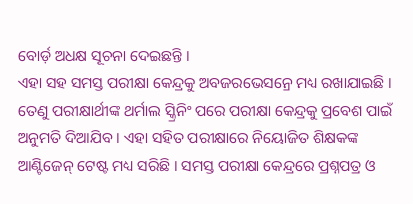ବୋର୍ଡ଼ ଅଧକ୍ଷ ସୂଚନା ଦେଇଛନ୍ତି ।
ଏହା ସହ ସମସ୍ତ ପରୀକ୍ଷା କେନ୍ଦ୍ରକୁ ଅବଜରଭେସନ୍ରେ ମଧ୍ୟ ରଖାଯାଇଛି । ତେଣୁ ପରୀକ୍ଷାର୍ଥୀଙ୍କ ଥର୍ମାଲ ସ୍କ୍ରିନିଂ ପରେ ପରୀକ୍ଷା କେନ୍ଦ୍ରକୁ ପ୍ରବେଶ ପାଇଁ ଅନୁମତି ଦିଆଯିବ । ଏହା ସହିତ ପରୀକ୍ଷାରେ ନିୟୋଜିତ ଶିକ୍ଷକଙ୍କ ଆଣ୍ଟିଜେନ୍ ଟେଷ୍ଟ ମଧ୍ୟ ସରିଛି । ସମସ୍ତ ପରୀକ୍ଷା କେନ୍ଦ୍ରରେ ପ୍ରଶ୍ନପତ୍ର ଓ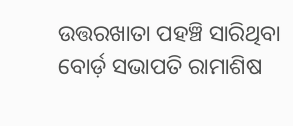ଉତ୍ତରଖାତା ପହଞ୍ଚି ସାରିଥିବା ବୋର୍ଡ଼ ସଭାପତି ରାମାଶିଷ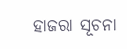ହାଜରା ସୂଚନା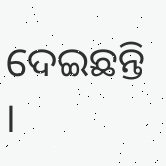ଦେଇଛନ୍ତି ।